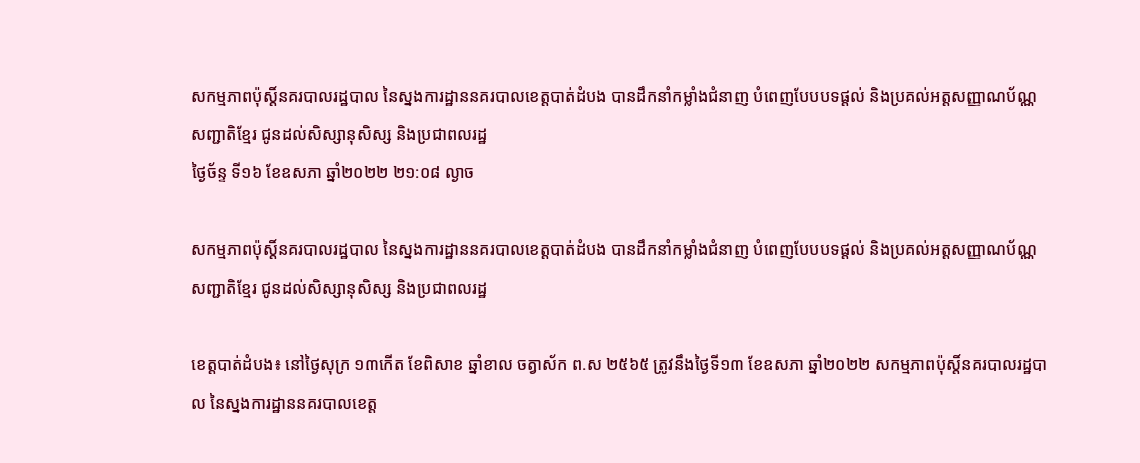សកម្មភាពប៉ុស្តិ៍នគរបាលរដ្ឋបាល នៃស្នងការដ្ឋាននគរបាលខេត្តបាត់ដំបង បានដឹកនាំកម្លាំងជំនាញ បំពេញបែបបទផ្ដល់ និងប្រគល់អត្តសញ្ញាណប័ណ្ណសញ្ជាតិខ្មែរ ជូនដល់សិស្សានុសិស្ស និងប្រជាពលរដ្ឋ
ថ្ងៃច័ន្ទ ទី១៦ ខែឧសភា ឆ្នាំ២០២២ ២១:០៨ ល្ងាច

សកម្មភាពប៉ុស្តិ៍នគរបាលរដ្ឋបាល នៃស្នងការដ្ឋាននគរបាលខេត្តបាត់ដំបង បានដឹកនាំកម្លាំងជំនាញ បំពេញបែបបទផ្ដល់ និងប្រគល់អត្តសញ្ញាណប័ណ្ណសញ្ជាតិខ្មែរ ជូនដល់សិស្សានុសិស្ស និងប្រជាពលរដ្ឋ

ខេត្តបាត់ដំបង៖ នៅថ្ងៃសុក្រ ១៣កើត ខែពិសាខ ឆ្នាំខាល ចត្វាស័ក ព.ស ២៥៦៥ ត្រូវនឹងថ្ងៃទី១៣ ខែឧសភា ឆ្នាំ២០២២ សកម្មភាពប៉ុស្តិ៍នគរបាលរដ្ឋបាល នៃស្នងការដ្ឋាននគរបាលខេត្ត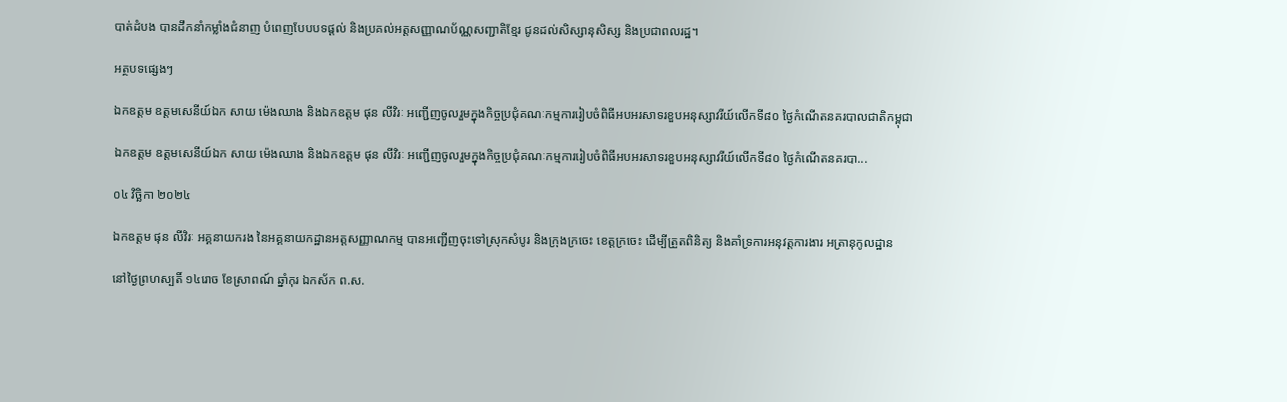បាត់ដំបង បានដឹកនាំកម្លាំងជំនាញ បំពេញបែបបទផ្ដល់ និងប្រគល់អត្តសញ្ញាណប័ណ្ណសញ្ជាតិខ្មែរ ជូនដល់សិស្សានុសិស្ស និងប្រជាពលរដ្ឋ។

អត្ថបទផ្សេងៗ

ឯកឧត្តម ឧត្តមសេនីយ៍ឯក សាយ ម៉េងឈាង និងឯកឧត្តម ផុន លីវិរៈ អញ្ជើញចូលរួមក្នុងកិច្ចប្រជុំគណៈកម្មការរៀបចំពិធីអបអរសាទរខួបអនុស្សាវរីយ៍លើកទី៨០ ថ្ងៃកំណើតនគរបាលជាតិកម្ពុជា

ឯកឧត្តម ឧត្តមសេនីយ៍ឯក សាយ ម៉េងឈាង និងឯកឧត្តម ផុន លីវិរៈ អញ្ជើញចូលរួមក្នុងកិច្ចប្រជុំគណៈកម្មការរៀបចំពិធីអបអរសាទរខួបអនុស្សាវរីយ៍លើកទី៨០ ថ្ងៃកំណើតនគរបា...

០៤ វិច្ឆិកា ២០២៤

ឯកឧត្តម ផុន លីវិរៈ អគ្គនាយករង នៃអគ្គនាយកដ្ឋានអត្តសញ្ញាណកម្ម បានអញ្ជើញចុះទៅស្រុកសំបូរ និងក្រុងក្រចេះ ខេត្តក្រចេះ ដើម្បីត្រួតពិនិត្យ និងគាំទ្រការអនុវត្តការងារ អត្រានុកូលដ្ឋាន

នៅថ្ងៃព្រហស្បតិ៍ ១៤រោច ខែស្រាពណ៍ ឆ្នាំកុរ ឯកស័ក ព.ស.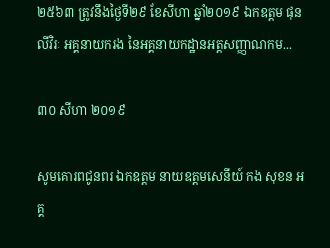២៥៦៣ ត្រូវនឹងថ្ងៃទី២៩ ខែសីហា ឆ្នាំ២០១៩ ឯកឧត្តម ផុន លីវិរៈ អគ្គនាយករង នៃអគ្គនាយកដ្ឋានអត្តសញ្ញាណកម...

៣០ សីហា ២០១៩

សូមគោរពជូនពរ ឯកឧត្តម នាយឧត្តមសេនីយ៍ កង សុខន អគ្គ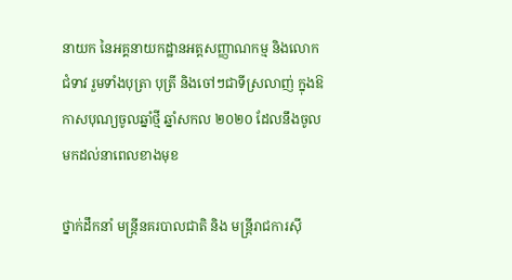នាយក នៃអគ្គនាយកដ្ឋានអត្តសញ្ញាណកម្ម និងលោកជំទាវ រួមទាំងបុត្រា បុត្រី និងចៅៗជាទីស្រលាញ់ ក្នុងឱកាសបុណ្យចូលឆ្នាំថ្មី ឆ្នាំសកល ២០២០ ដែលនឹងចូលមកដល់នាពេលខាងមុខ

ថ្នាក់ដឹកនាំ មន្ត្រីនគរបាលជាតិ និង មន្ត្រីរាជការស៊ី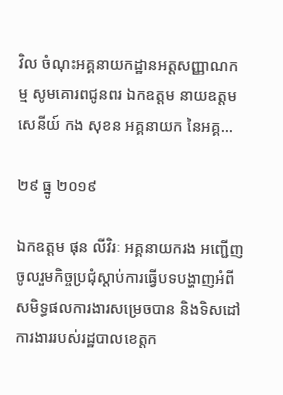វិល ចំណុះអគ្គនាយកដ្ឋានអត្តសញ្ញាណកម្ម សូមគោរពជូនពរ ឯកឧត្តម នាយឧត្តមសេនីយ៍ កង សុខន អគ្គនាយក នៃអគ្គ...

២៩ ធ្នូ ២០១៩

ឯកឧត្ដម ផុន លីវិរៈ អគ្គនាយករង អញ្ជើញចូលរួមកិច្ចប្រជុំស្ដាប់ការធ្វើបទបង្ហាញអំពីសមិទ្ធផលការងារសម្រេចបាន និងទិសដៅការងាររបស់រដ្ឋបាលខេត្តក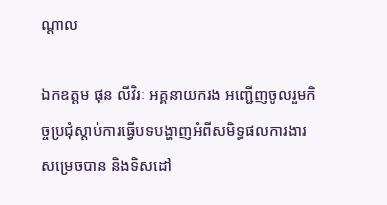ណ្ដាល

ឯកឧត្ដម ផុន លីវិរៈ អគ្គនាយករង អញ្ជើញចូលរួមកិច្ចប្រជុំស្ដាប់ការធ្វើបទបង្ហាញអំពីសមិទ្ធផលការងារសម្រេចបាន និងទិសដៅ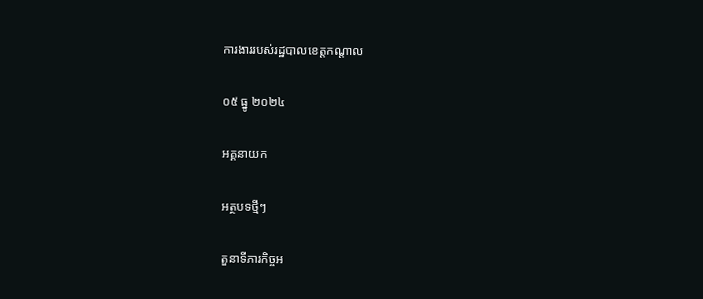ការងាររបស់រដ្ឋបាលខេត្តកណ្ដាល

០៥ ធ្នូ ២០២៤

អគ្គនាយក

អត្ថបទថ្មីៗ

តួនាទីភារកិច្ចអ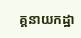គ្គនាយកដ្ឋា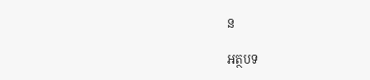ន

អត្ថបទ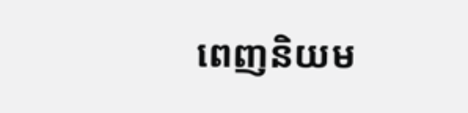ពេញនិយម